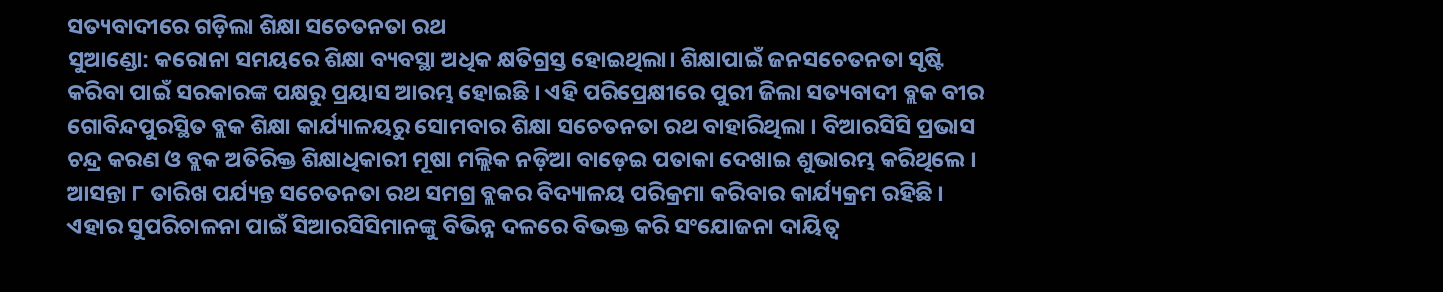ସତ୍ୟବାଦୀରେ ଗଡ଼ିଲା ଶିକ୍ଷା ସଚେତନତା ରଥ
ସୁଆଣ୍ଡୋ: କରୋନା ସମୟରେ ଶିକ୍ଷା ବ୍ୟବସ୍ଥା ଅଧିକ କ୍ଷତିଗ୍ରସ୍ତ ହୋଇଥିଲା। ଶିକ୍ଷାପାଇଁ ଜନସଚେତନତା ସୃଷ୍ଟି କରିବା ପାଇଁ ସରକାରଙ୍କ ପକ୍ଷରୁ ପ୍ରୟାସ ଆରମ୍ଭ ହୋଇଛି । ଏହି ପରିପ୍ରେକ୍ଷୀରେ ପୁରୀ ଜିଲା ସତ୍ୟବାଦୀ ବ୍ଲକ ବୀର ଗୋବିନ୍ଦପୁରସ୍ଥିତ ବ୍ଲକ ଶିକ୍ଷା କାର୍ଯ୍ୟାଳୟରୁ ସୋମବାର ଶିକ୍ଷା ସଚେତନତା ରଥ ବାହାରିଥିଲା । ବିଆରସିସି ପ୍ରଭାସ ଚନ୍ଦ୍ର କରଣ ଓ ବ୍ଲକ ଅତିରିକ୍ତ ଶିକ୍ଷାଧିକାରୀ ମୂଷା ମଲ୍ଲିକ ନଡ଼ିଆ ବାଡ଼େଇ ପତାକା ଦେଖାଇ ଶୁଭାରମ୍ଭ କରିଥିଲେ । ଆସନ୍ତା ୮ ତାରିଖ ପର୍ଯ୍ୟନ୍ତ ସଚେତନତା ରଥ ସମଗ୍ର ବ୍ଲକର ବିଦ୍ୟାଳୟ ପରିକ୍ରମା କରିବାର କାର୍ଯ୍ୟକ୍ରମ ରହିଛି । ଏହାର ସୁପରିଚାଳନା ପାଇଁ ସିଆରସିସିମାନଙ୍କୁ ବିଭିନ୍ନ ଦଳରେ ବିଭକ୍ତ କରି ସଂଯୋଜନା ଦାୟିତ୍ୱ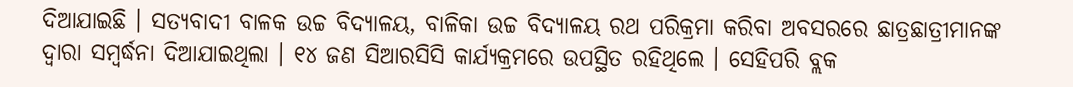ଦିଆଯାଇଛି । ସତ୍ୟବାଦୀ ବାଳକ ଉଚ୍ଚ ବିଦ୍ୟାଳୟ, ବାଳିକା ଉଚ୍ଚ ବିଦ୍ୟାଳୟ ରଥ ପରିକ୍ରମା କରିବା ଅବସରରେ ଛାତ୍ରଛାତ୍ରୀମାନଙ୍କ ଦ୍ୱାରା ସମ୍ବର୍ଦ୍ଧନା ଦିଆଯାଇଥିଲା । ୧୪ ଜଣ ସିଆରସିସି କାର୍ଯ୍ୟକ୍ରମରେ ଉପସ୍ଥିତ ରହିଥିଲେ । ସେହିପରି ବ୍ଲକ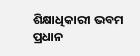ଶିକ୍ଷାଧିକାରୀ ଭବମ ପ୍ରଧାନ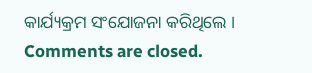କାର୍ଯ୍ୟକ୍ରମ ସଂଯୋଜନା କରିଥିଲେ ।
Comments are closed.